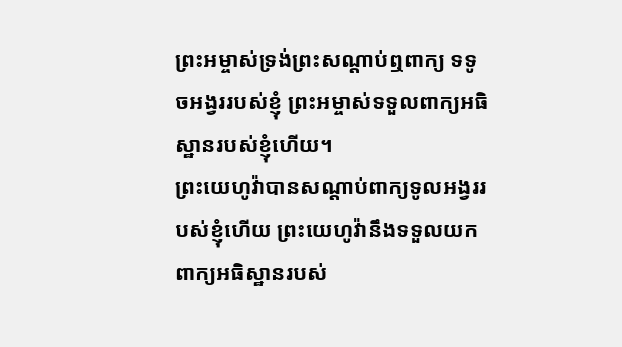ព្រះអម្ចាស់ទ្រង់ព្រះសណ្ដាប់ឮពាក្យ ទទូចអង្វររបស់ខ្ញុំ ព្រះអម្ចាស់ទទួលពាក្យអធិស្ឋានរបស់ខ្ញុំហើយ។
ព្រះយេហូវ៉ាបានសណ្ដាប់ពាក្យទូលអង្វររបស់ខ្ញុំហើយ ព្រះយេហូវ៉ានឹងទទួលយកពាក្យអធិស្ឋានរបស់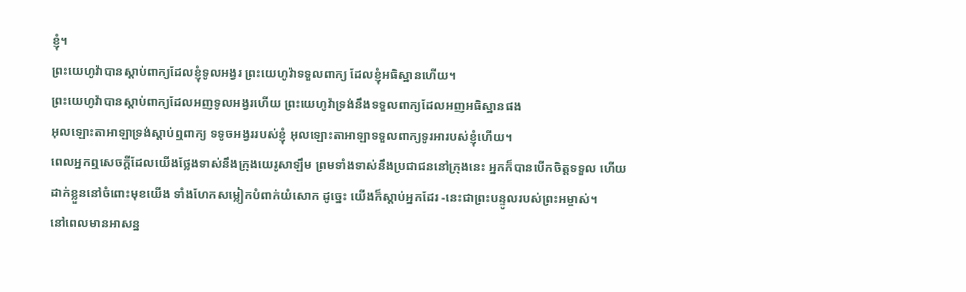ខ្ញុំ។
ព្រះយេហូវ៉ាបានស្តាប់ពាក្យដែលខ្ញុំទូលអង្វរ ព្រះយេហូវ៉ាទទួលពាក្យ ដែលខ្ញុំអធិស្ឋានហើយ។
ព្រះយេហូវ៉ាបានស្តាប់ពាក្យដែលអញទូលអង្វរហើយ ព្រះយេហូវ៉ាទ្រង់នឹងទទួលពាក្យដែលអញអធិស្ឋានផង
អុលឡោះតាអាឡាទ្រង់ស្តាប់ឮពាក្យ ទទូចអង្វររបស់ខ្ញុំ អុលឡោះតាអាឡាទទួលពាក្យទូរអារបស់ខ្ញុំហើយ។
ពេលអ្នកឮសេចក្ដីដែលយើងថ្លែងទាស់នឹងក្រុងយេរូសាឡឹម ព្រមទាំងទាស់នឹងប្រជាជននៅក្រុងនេះ អ្នកក៏បានបើកចិត្តទទួល ហើយដាក់ខ្លួននៅចំពោះមុខយើង ទាំងហែកសម្លៀកបំពាក់យំសោក ដូច្នេះ យើងក៏ស្ដាប់អ្នកដែរ -នេះជាព្រះបន្ទូលរបស់ព្រះអម្ចាស់។
នៅពេលមានអាសន្ន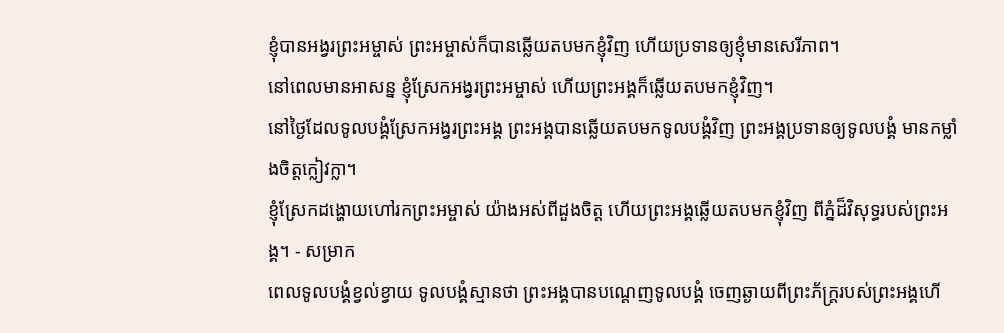ខ្ញុំបានអង្វរព្រះអម្ចាស់ ព្រះអម្ចាស់ក៏បានឆ្លើយតបមកខ្ញុំវិញ ហើយប្រទានឲ្យខ្ញុំមានសេរីភាព។
នៅពេលមានអាសន្ន ខ្ញុំស្រែកអង្វរព្រះអម្ចាស់ ហើយព្រះអង្គក៏ឆ្លើយតបមកខ្ញុំវិញ។
នៅថ្ងៃដែលទូលបង្គំស្រែកអង្វរព្រះអង្គ ព្រះអង្គបានឆ្លើយតបមកទូលបង្គំវិញ ព្រះអង្គប្រទានឲ្យទូលបង្គំ មានកម្លាំងចិត្តក្លៀវក្លា។
ខ្ញុំស្រែកដង្ហោយហៅរកព្រះអម្ចាស់ យ៉ាងអស់ពីដួងចិត្ត ហើយព្រះអង្គឆ្លើយតបមកខ្ញុំវិញ ពីភ្នំដ៏វិសុទ្ធរបស់ព្រះអង្គ។ - សម្រាក
ពេលទូលបង្គំខ្វល់ខ្វាយ ទូលបង្គំស្មានថា ព្រះអង្គបានបណ្តេញទូលបង្គំ ចេញឆ្ងាយពីព្រះភ័ក្ត្ររបស់ព្រះអង្គហើ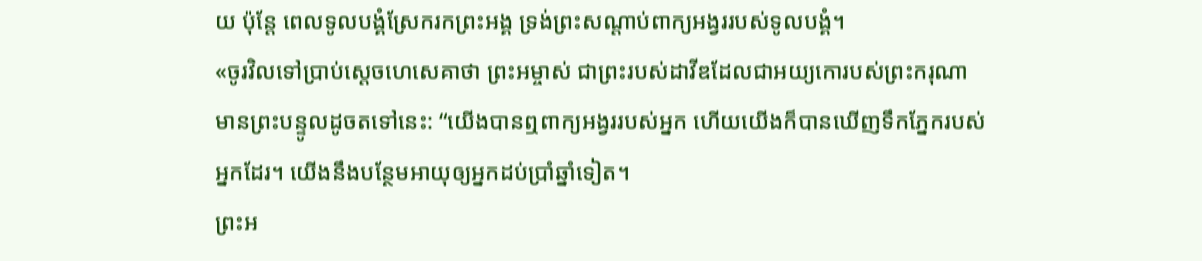យ ប៉ុន្តែ ពេលទូលបង្គំស្រែករកព្រះអង្គ ទ្រង់ព្រះសណ្ដាប់ពាក្យអង្វររបស់ទូលបង្គំ។
«ចូរវិលទៅប្រាប់ស្ដេចហេសេគាថា ព្រះអម្ចាស់ ជាព្រះរបស់ដាវីឌដែលជាអយ្យកោរបស់ព្រះករុណា មានព្រះបន្ទូលដូចតទៅនេះ: “យើងបានឮពាក្យអង្វររបស់អ្នក ហើយយើងក៏បានឃើញទឹកភ្នែករបស់អ្នកដែរ។ យើងនឹងបន្ថែមអាយុឲ្យអ្នកដប់ប្រាំឆ្នាំទៀត។
ព្រះអ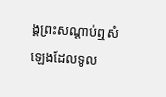ង្គព្រះសណ្ដាប់ឮសំឡេងដែលទូល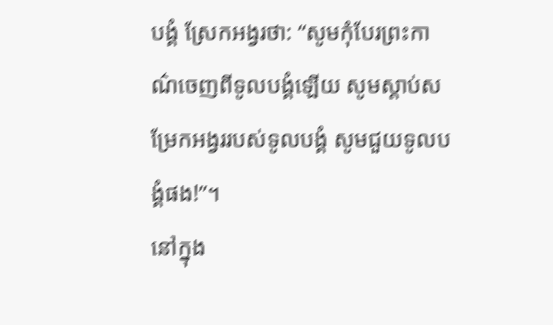បង្គំ ស្រែកអង្វរថា: “សូមកុំបែរព្រះកាណ៌ចេញពីទូលបង្គំឡើយ សូមស្ដាប់សម្រែកអង្វររបស់ទូលបង្គំ សូមជួយទូលបង្គំផង!”។
នៅក្នុង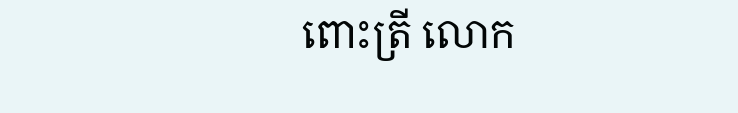ពោះត្រី លោក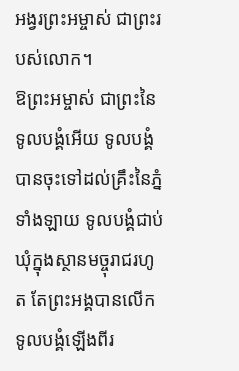អង្វរព្រះអម្ចាស់ ជាព្រះរបស់លោក។
ឱព្រះអម្ចាស់ ជាព្រះនៃទូលបង្គំអើយ ទូលបង្គំបានចុះទៅដល់គ្រឹះនៃភ្នំទាំងឡាយ ទូលបង្គំជាប់ឃុំក្នុងស្ថានមច្ចុរាជរហូត តែព្រះអង្គបានលើកទូលបង្គំឡើងពីរ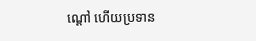ណ្ដៅ ហើយប្រទាន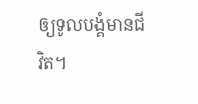ឲ្យទូលបង្គំមានជីវិត។